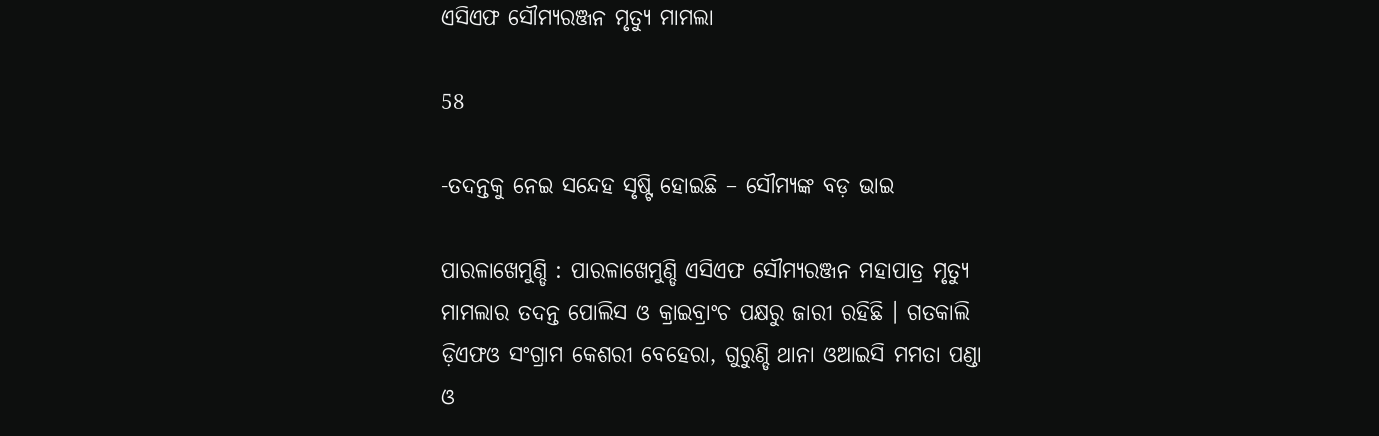ଏସିଏଫ ସୌମ୍ୟରଞ୍ଜନ ମୃତ୍ୟୁ ମାମଲା

58

-ତଦନ୍ତକୁ ନେଇ ସନ୍ଦେହ ସୃଷ୍ଟି ହୋଇଛି – ସୌମ୍ୟଙ୍କ ବଡ଼ ଭାଇ

ପାରଳାଖେମୁଣ୍ଡି : ପାରଳାଖେମୁଣ୍ଡି ଏସିଏଫ ସୌମ୍ୟରଞ୍ଜନ ମହାପାତ୍ର ମୃତ୍ୟୁ ମାମଲାର ତଦନ୍ତ ପୋଲିସ ଓ କ୍ରାଇବ୍ରାଂଚ ପକ୍ଷରୁ ଜାରୀ ରହିଛି । ଗତକାଲି ଡ଼ିଏଫଓ ସଂଗ୍ରାମ କେଶରୀ ବେହେରା, ଗୁରୁଣ୍ଡି ଥାନା ଓଆଇସି ମମତା ପଣ୍ଡା ଓ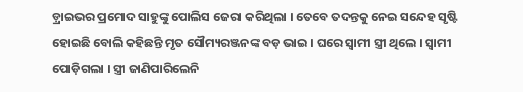ଡ଼୍ରାଇଭର ପ୍ରମୋଦ ସାହୁଙ୍କୁ ପୋଲିସ ଜେରା କରିଥିଲା । ତେବେ ତଦନ୍ତକୁ ନେଇ ସନ୍ଦେହ ସୃଷ୍ଟି ହୋଇଛି ବୋଲି କହିଛନ୍ତି ମୃତ ସୌମ୍ୟରଞ୍ଜନଙ୍କ ବଡ଼ ଭାଇ । ଘରେ ସ୍ୱାମୀ ସ୍ତ୍ରୀ ଥିଲେ । ସ୍ୱାମୀ ପୋଡ଼ିଗଲା । ସ୍ତ୍ରୀ ଜାଣିପାରିଲେନି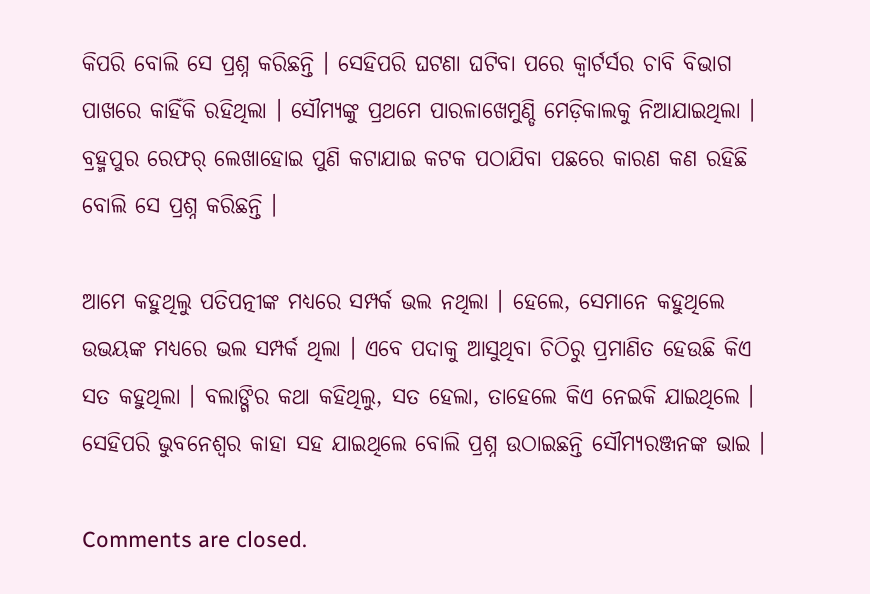କିପରି ବୋଲି ସେ ପ୍ରଶ୍ନ କରିଛନ୍ତି । ସେହିପରି ଘଟଣା ଘଟିବା ପରେ କ୍ୱାର୍ଟର୍ସର ଚାବି ବିଭାଗ ପାଖରେ କାହିଁକି ରହିଥିଲା । ସୌମ୍ୟଙ୍କୁ ପ୍ରଥମେ ପାରଳାଖେମୁଣ୍ଡି ମେଡ଼ିକାଲକୁ ନିଆଯାଇଥିଲା । ବ୍ରହ୍ମପୁର ରେଫର୍ ଲେଖାହୋଇ ପୁଣି କଟାଯାଇ କଟକ ପଠାଯିବା ପଛରେ କାରଣ କଣ ରହିଛି ବୋଲି ସେ ପ୍ରଶ୍ନ କରିଛନ୍ତି ।

ଆମେ କହୁଥିଲୁ ପତିପତ୍ନୀଙ୍କ ମଧ୍ୟରେ ସମ୍ପର୍କ ଭଲ ନଥିଲା । ହେଲେ, ସେମାନେ କହୁଥିଲେ ଉଭୟଙ୍କ ମଧ୍ୟରେ ଭଲ ସମ୍ପର୍କ ଥିଲା । ଏବେ ପଦାକୁ ଆସୁଥିବା ଚିଠିରୁ ପ୍ରମାଣିତ ହେଉଛି କିଏ ସତ କହୁଥିଲା । ବଲାଙ୍ଗିର କଥା କହିଥିଲୁ, ସତ ହେଲା, ତାହେଲେ କିଏ ନେଇକି ଯାଇଥିଲେ । ସେହିପରି ଭୁବନେଶ୍ୱର କାହା ସହ ଯାଇଥିଲେ ବୋଲି ପ୍ରଶ୍ନ ଉଠାଇଛନ୍ତି ସୌମ୍ୟରଞ୍ଜନଙ୍କ ଭାଇ ।

Comments are closed.